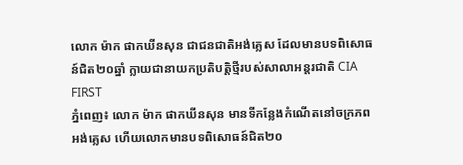លោក ម៉ាក ផាកឃីនសុន ជាជនជាតិអង់គ្លេស ដែលមានបទពិសោធន៍ជិត២០ឆ្នាំ ក្លាយជានាយកប្រតិបត្តិថ្មីរបស់សាលាអន្តរជាតិ CIA FIRST
ភ្នំពេញ៖ លោក ម៉ាក ផាកឃីនសុន មានទីកន្លែងកំណើតនៅចក្រភពអង់គ្លេស ហើយលោកមានបទពិសោធន៍ជិត២០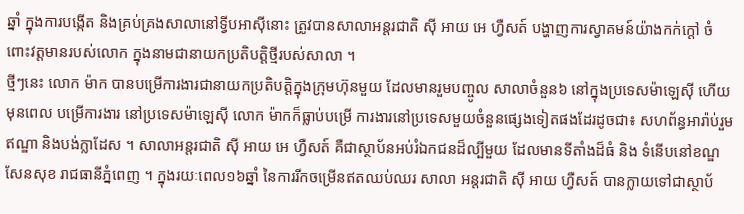ឆ្នាំ ក្នុងការបង្កើត និងគ្រប់គ្រងសាលានៅទ្វីបអាស៊ីនោះ ត្រូវបានសាលាអន្តរជាតិ ស៊ី អាយ អេ ហ្វឺសត៍ បង្ហាញការស្វាគមន៍យ៉ាងកក់ក្ដៅ ចំពោះវត្តមានរបស់លោក ក្នុងនាមជានាយកប្រតិបត្តិថ្មីរបស់សាលា ។
ថ្មីៗនេះ លោក ម៉ាក បានបម្រើការងារជានាយកប្រតិបត្តិក្នុងក្រុមហ៊ុនមួយ ដែលមានរួមបញ្ចូល សាលាចំនួន៦ នៅក្នុងប្រទេសម៉ាឡេស៊ី ហើយមុនពេល បម្រើការងារ នៅប្រទេសម៉ាឡេស៊ី លោក ម៉ាកក៏ធ្លាប់បម្រើ ការងារនៅប្រទេសមួយចំនួនផ្សេងទៀតផងដែរដូចជា៖ សហព័ន្ធអារ៉ាប់រួម ឥណ្ឌា និងបង់ក្លាដែស ។ សាលាអន្តរជាតិ ស៊ី អាយ អេ ហ្វឺសត៍ គឺជាស្ថាប័នអប់រំឯកជនដ៏ល្បីមួយ ដែលមានទីតាំងដ៏ធំ និង ទំនើបនៅខណ្ឌសែនសុខ រាជធានីភ្នំពេញ ។ ក្នុងរយៈពេល១៦ឆ្នាំ នៃការរីកចម្រើនឥតឈប់ឈរ សាលា អន្តរជាតិ ស៊ី អាយ ហ្វឺសត៍ បានក្លាយទៅជាស្ថាប័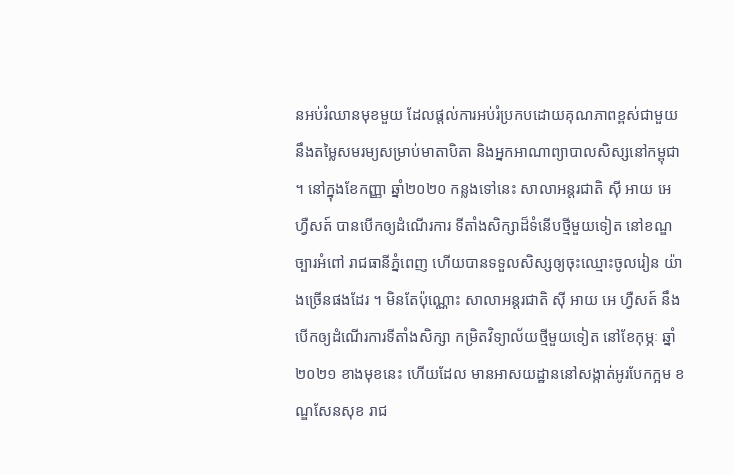នអប់រំឈានមុខមួយ ដែលផ្ដល់ការអប់រំប្រកបដោយគុណភាពខ្ពស់ជាមួយនឹងតម្លៃសមរម្យសម្រាប់មាតាបិតា និងអ្នកអាណាព្យាបាលសិស្សនៅកម្ពុជា ។ នៅក្នុងខែកញ្ញា ឆ្នាំ២០២០ កន្លងទៅនេះ សាលាអន្តរជាតិ ស៊ី អាយ អេ ហ្វឺសត៍ បានបើកឲ្យដំណើរការ ទីតាំងសិក្សាដ៏ទំនើបថ្មីមួយទៀត នៅខណ្ឌច្បារអំពៅ រាជធានីភ្នំពេញ ហើយបានទទួលសិស្សឲ្យចុះឈ្មោះចូលរៀន យ៉ាងច្រើនផងដែរ ។ មិនតែប៉ុណ្ណោះ សាលាអន្តរជាតិ ស៊ី អាយ អេ ហ្វឺសត៍ នឹងបើកឲ្យដំណើរការទីតាំងសិក្សា កម្រិតវិទ្យាល័យថ្មីមួយទៀត នៅខែកុម្ភៈ ឆ្នាំ២០២១ ខាងមុខនេះ ហើយដែល មានអាសយដ្ឋាននៅសង្កាត់អូរបែកក្អម ខណ្ឌសែនសុខ រាជ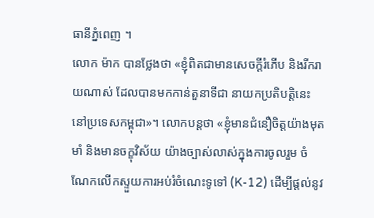ធានីភ្នំពេញ ។
លោក ម៉ាក បានថ្លែងថា «ខ្ញុំពិតជាមានសេចក្ដីរំភើប និងរីករាយណាស់ ដែលបានមកកាន់តួនាទីជា នាយកប្រតិបត្តិនេះ នៅប្រទេសកម្ពុជា»។ លោកបន្ដថា «ខ្ញុំមានជំនឿចិត្តយ៉ាងមុតមាំ និងមានចក្ខុវិស័យ យ៉ាងច្បាស់លាស់ក្នុងការចូលរួម ចំណែកលើកស្ទួយការអប់រំចំណេះទូទៅ (K-12) ដើម្បីផ្ដល់នូវ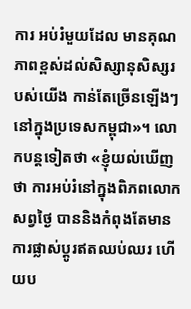ការ អប់រំមួយដែល មានគុណភាពខ្ពស់ដល់សិស្សានុសិស្សរបស់យើង កាន់តែច្រើនឡើងៗនៅក្នុងប្រទេសកម្ពុជា»។ លោកបន្តទៀតថា «ខ្ញុំយល់ឃើញថា ការអប់រំនៅក្នុងពិភពលោកសព្វថ្ងៃ បាននិងកំពុងតែមាន ការផ្លាស់ប្ដូរឥតឈប់ឈរ ហើយប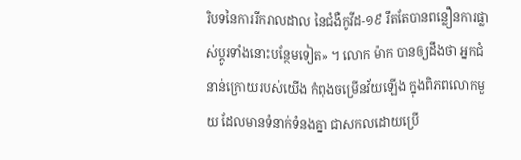រិបទនៃការរីករាលដាល នៃជំងឺកូវីដ-១៩ រឹតតែបានពន្លឿនការផ្លាស់ប្ដូរទាំងនោះបន្ថែមទៀត» ។ លោក ម៉ាក បានឲ្យដឹងថា អ្នកជំនាន់ក្រោយរបស់យើង កំពុងចម្រើនវ័យឡើង ក្នុងពិភពលោកមួយ ដែលមានទំនាក់ទំនងគ្នា ជាសកលដោយប្រើ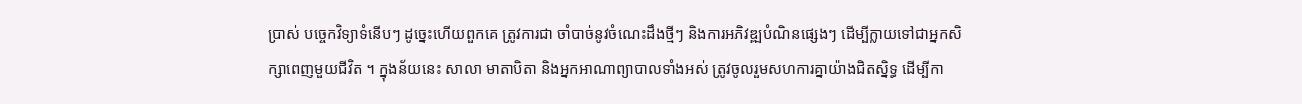ប្រាស់ បច្ចេកវិទ្យាទំនើបៗ ដូច្នេះហើយពួកគេ ត្រូវការជា ចាំបាច់នូវចំណេះដឹងថ្មីៗ និងការអភិវឌ្ឍបំណិនផ្សេងៗ ដើម្បីក្លាយទៅជាអ្នកសិក្សាពេញមួយជីវិត ។ ក្នុងន័យនេះ សាលា មាតាបិតា និងអ្នកអាណាព្យាបាលទាំងអស់ ត្រូវចូលរួមសហការគ្នាយ៉ាងជិតស្និទ្ធ ដើម្បីកា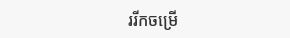ររីកចម្រើ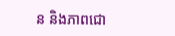ន និងភាពជោ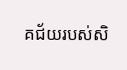គជ័យរបស់សិ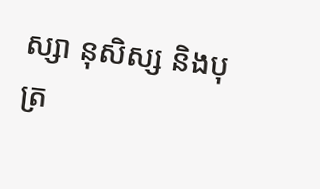ស្សា នុសិស្ស និងបុត្រ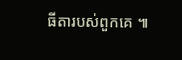ធីតារបស់ពួកគេ ៕